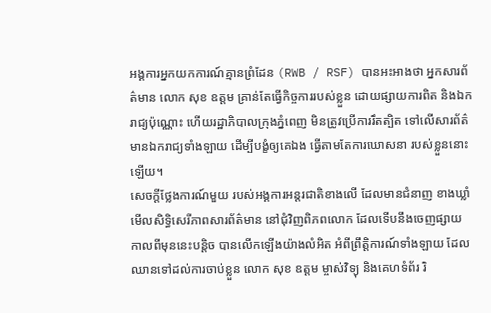អង្គការអ្នកយកការណ៍គ្មានព្រំដែន (RWB / RSF) បានអះអាងថា អ្នកសារព័ត៌មាន លោក សុខ ឧត្ដម គ្រាន់តែធ្វើកិច្ចការរបស់ខ្លួន ដោយផ្សាយការពិត និងឯករាជ្យប៉ុណ្ណោះ ហើយរដ្ឋាភិបាលក្រុងភ្នំពេញ មិនត្រូវប្រើការរឹតត្បិត ទៅលើសារព័ត៌មានឯករាជ្យទាំងឡាយ ដើម្បីបង្ខំឲ្យគេឯង ធ្វើតាមតែការឃោសនា របស់ខ្លួននោះឡើយ។
សេចក្ដីថ្លែងការណ៍មួយ របស់អង្គការអន្តរជាតិខាងលើ ដែលមានជំនាញ ខាងឃ្លាំមើលសិទ្ធិសេរីភាពសារព័ត៌មាន នៅជុំវិញពិភពលោក ដែលទើបនឹងចេញផ្សាយ កាលពីមុននេះបន្តិច បានលើកឡើងយ៉ាងលំអិត អំពីព្រឹត្តិការណ៍ទាំងឡាយ ដែលឈានទៅដល់ការចាប់ខ្លួន លោក សុខ ឧត្ដម ម្ចាស់វិទ្យុ និងគេហទំព័រ រិ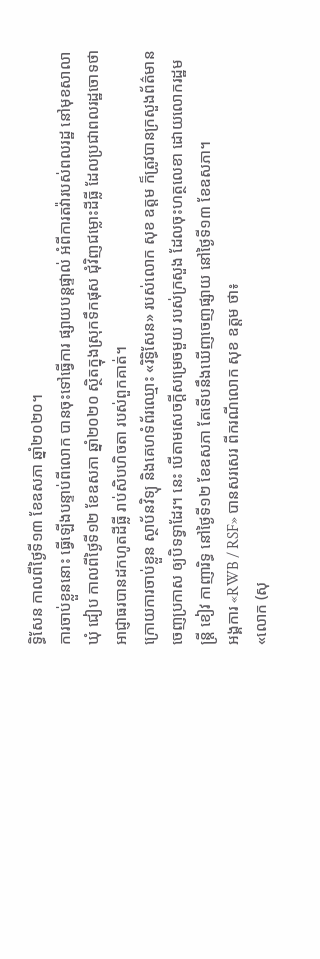ទ្ធិសែន កាលពីថ្ងៃទី១៣ ខែឧសភា ឆ្នាំ២០២០។
ការចាប់ខ្លួននោះ ធ្វើឡើងបន្ទាប់ពីលោក បានចុះទៅធ្វើការ ផ្សាយបន្តផ្ទាល់ អំពីការតវ៉ារបស់ពលរដ្ឋ នៅមុខសាលាឃុំ ជៀប កាលពីថ្ងៃទី១២ ខែឧសភា ឆ្នាំ២០២០ ស្ថិតក្នុងស្រុកទឹកផុស ជុំវិញជម្លោះដីធ្លី ដែលប្រជាពលរដ្ឋចោទថា អាជ្ញាធរបានដកហូតដីធ្លី រាប់សិបហិចតា របស់ពួកគាត់។
ក្រោយការចាប់ខ្លួន ស្ថាប័នវិទ្យុ និងគេហទំព័រឈ្មោះ «រិទ្ធិសែន» របស់លោក សុខ ឧត្ដម ក៏ត្រូវបានក្រសួងព័ត៌មាន ចេញប្រកាស ឲ្យបិទទ្វាដែរ។ នេះ បើតាមសេចក្ដីសម្រេចមួយ របស់ក្រសួង ដែលចុះហត្ថលេខា ដោយលោករដ្ឋមន្ត្រី ខៀវ កាញារិទ្ធ នៅថ្ងៃទី១២ ខែឧសភា តែទើបនឹងឃើញចេញផ្សាយ នៅថ្ងៃទី១៣ ខែឧសភា។
អង្គការ «RWB / RSF» បានសរសេរ ពីករណីលោក សុខ ឧត្ដម ថា៖
«លោក (សុ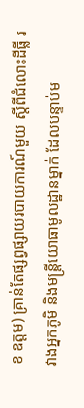ខ ឧត្ដម) គ្រាន់តែផ្សព្វផ្សាយរបាយការណ៍មួយ ស្តីពីជំលោះដីធ្លី រវាងអ្នកភូមិ និងមន្រ្តីយោធាមូលដ្ឋានម្នាក់ ដែលបន្ទាប់ម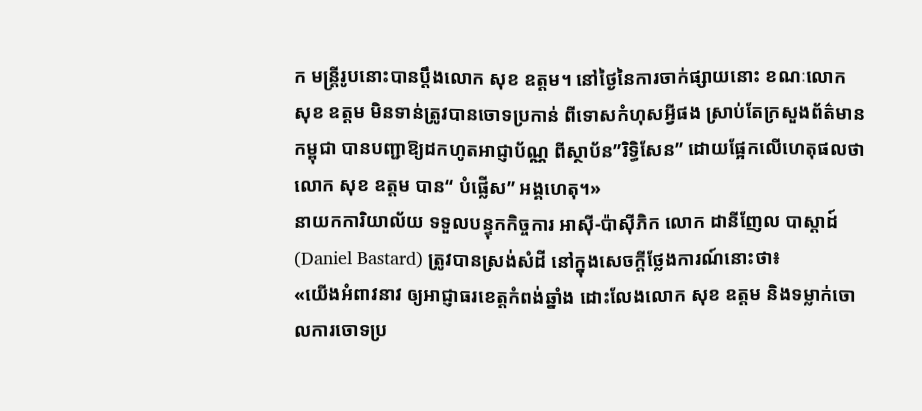ក មន្ត្រីរូបនោះបានប្តឹងលោក សុខ ឧត្ដម។ នៅថ្ងៃនៃការចាក់ផ្សាយនោះ ខណៈលោក សុខ ឧត្ដម មិនទាន់ត្រូវបានចោទប្រកាន់ ពីទោសកំហុសអ្វីផង ស្រាប់តែក្រសួងព័ត៌មានកម្ពុជា បានបញ្ជាឱ្យដកហូតអាជ្ញាប័ណ្ណ ពីស្ថាប័ន”រិទ្ធិសែន” ដោយផ្អែកលើហេតុផលថា លោក សុខ ឧត្តម បាន“ បំផ្លើស” អង្គហេតុ។»
នាយកការិយាល័យ ទទួលបន្ទុកកិច្ចការ អាស៊ី-ប៉ាស៊ីភិក លោក ដានីញែល បាស្ដាដ៍ (Daniel Bastard) ត្រូវបានស្រង់សំដី នៅក្នុងសេចក្ដីថ្លែងការណ៍នោះថា៖
«យើងអំពាវនាវ ឲ្យអាជ្ញាធរខេត្តកំពង់ឆ្នាំង ដោះលែងលោក សុខ ឧត្តម និងទម្លាក់ចោលការចោទប្រ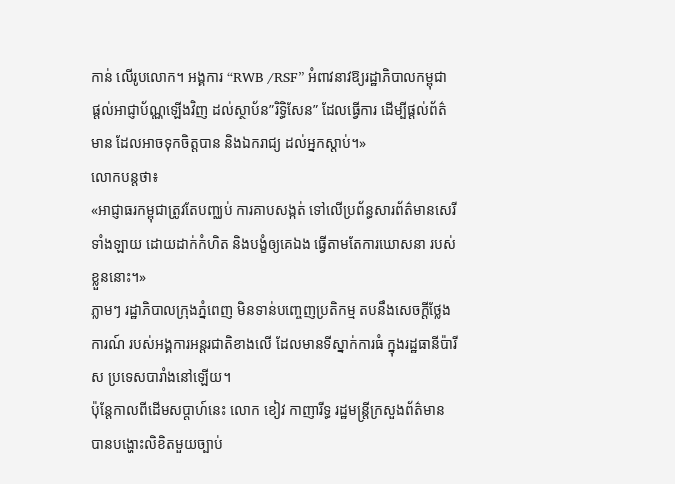កាន់ លើរូបលោក។ អង្គការ “RWB /RSF” អំពាវនាវឱ្យរដ្ឋាភិបាលកម្ពុជា ផ្តល់អាជ្ញាប័ណ្ណឡើងវិញ ដល់ស្ថាប័ន”រិទ្ធិសែន” ដែលធ្វើការ ដើម្បីផ្តល់ព័ត៌មាន ដែលអាចទុកចិត្តបាន និងឯករាជ្យ ដល់អ្នកស្តាប់។»
លោកបន្តថា៖
«អាជ្ញាធរកម្ពុជាត្រូវតែបញ្ឈប់ ការគាបសង្កត់ ទៅលើប្រព័ន្ធសារព័ត៌មានសេរីទាំងឡាយ ដោយដាក់កំហិត និងបង្ខំឲ្យគេឯង ធ្វើតាមតែការឃោសនា របស់ខ្លួននោះ។»
ភ្លាមៗ រដ្ឋាភិបាលក្រុងភ្នំពេញ មិនទាន់បញ្ចេញប្រតិកម្ម តបនឹងសេចក្ដីថ្លែងការណ៍ របស់អង្គការអន្តរជាតិខាងលើ ដែលមានទីស្នាក់ការធំ ក្នុងរដ្ឋធានីប៉ារីស ប្រទេសបារាំងនៅឡើយ។
ប៉ុន្តែកាលពីដើមសប្ដាហ៍នេះ លោក ខៀវ កាញារីទ្ធ រដ្ឋមន្ត្រីក្រសួងព័ត៌មាន បានបង្ហោះលិខិតមួយច្បាប់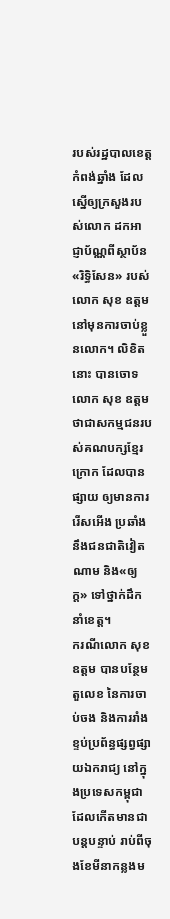របស់រដ្ឋបាលខេត្ត កំពង់ឆ្នាំង ដែលស្នើឲ្យក្រសួងរបស់លោក ដកអាជ្ញាប័ណ្ណពីស្ថាប័ន «រិទ្ធិសែន» របស់លោក សុខ ឧត្ដម នៅមុនការចាប់ខ្លួនលោក។ លិខិតនោះ បានចោទលោក សុខ ឧត្ដម ថាជាសកម្មជនរបស់គណបក្សខ្មែរក្រោក ដែលបានផ្សាយ ឲ្យមានការរើសអើង ប្រឆាំងនឹងជនជាតិវៀតណាម និង«ឲ្យក្ដ» ទៅថ្នាក់ដឹកនាំខេត្ត។
ករណីលោក សុខ ឧត្ដម បានបន្ថែមតួលេខ នៃការចាប់ចង និងការរាំងខ្ទប់ប្រព័ន្ធផ្សព្វផ្សាយឯករាជ្យ នៅក្នុងប្រទេសកម្ពុជា ដែលកើតមានជាបន្តបន្ទាប់ រាប់ពីចុងខែមីនាកន្លងម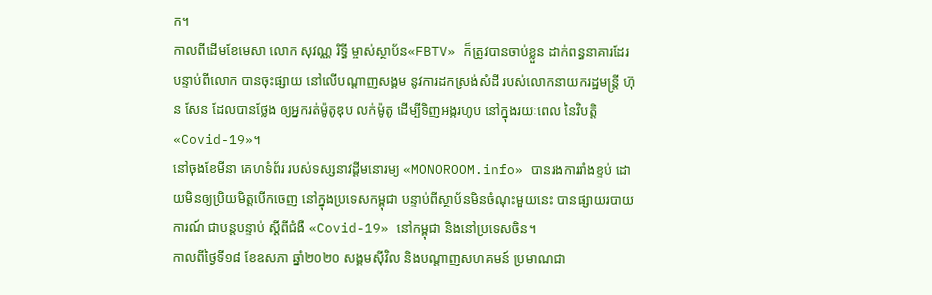ក។
កាលពីដើមខែមេសា លោក សុវណ្ណ រិទ្ធី ម្ចាស់ស្ថាប័ន«FBTV» ក៏ត្រូវបានចាប់ខ្លួន ដាក់ពន្ធនាគារដែរ បន្ទាប់ពីលោក បានចុះផ្សាយ នៅលើបណ្ដាញសង្គម នូវការដកស្រង់សំដី របស់លោកនាយករដ្ឋមន្ត្រី ហ៊ុន សែន ដែលបានថ្លែង ឲ្យអ្នករត់ម៉ូតូឌុប លក់ម៉ូតូ ដើម្បីទិញអង្ករហូប នៅក្នុងរយៈពេល នៃវិបត្តិ«Covid-19»។
នៅចុងខែមីនា គេហទំព័រ របស់ទស្សនាវដ្ដីមនោរម្យ «MONOROOM.info» បានរងការរាំងខ្ទប់ ដោយមិនឲ្យប្រិយមិត្តបើកចេញ នៅក្នុងប្រទេសកម្ពុជា បន្ទាប់ពីស្ថាប័នមិនចំណុះមួយនេះ បានផ្សាយរបាយការណ៍ ជាបន្តបន្ទាប់ ស្ដីពីជំងឺ «Covid-19» នៅកម្ពុជា និងនៅប្រទេសចិន។
កាលពីថ្ងៃទី១៨ ខែឧសភា ឆ្នាំ២០២០ សង្គមស៊ីវិល និងបណ្ដាញសហគមន៍ ប្រមាណជា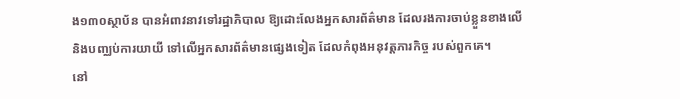ង១៣០ស្ថាប័ន បានអំពាវនាវទៅរដ្ឋាភិបាល ឱ្យដោះលែងអ្នកសារព័ត៌មាន ដែលរងការចាប់ខ្លួនខាងលើ និងបញ្ឈប់ការយាយី ទៅលើអ្នកសារព័ត៌មានផ្សេងទៀត ដែលកំពុងអនុវត្តភារកិច្ច របស់ពួកគេ។
នៅ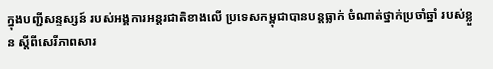ក្នុងបញ្ជីសន្ទស្សន៍ របស់អង្គការអន្តរជាតិខាងលើ ប្រទេសកម្ពុជាបានបន្តធ្លាក់ ចំណាត់ថ្នាក់ប្រចាំឆ្នាំ របស់ខ្លួន ស្ដីពីសេរីភាពសារ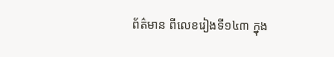ព័ត៌មាន ពីលេខរៀងទី១៤៣ ក្នុង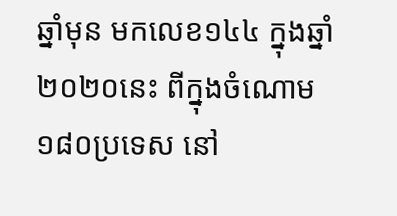ឆ្នាំមុន មកលេខ១៤៤ ក្នុងឆ្នាំ២០២០នេះ ពីក្នុងចំណោម១៨០ប្រទេស នៅ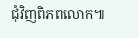ជុំវិញពិភពលោក៕